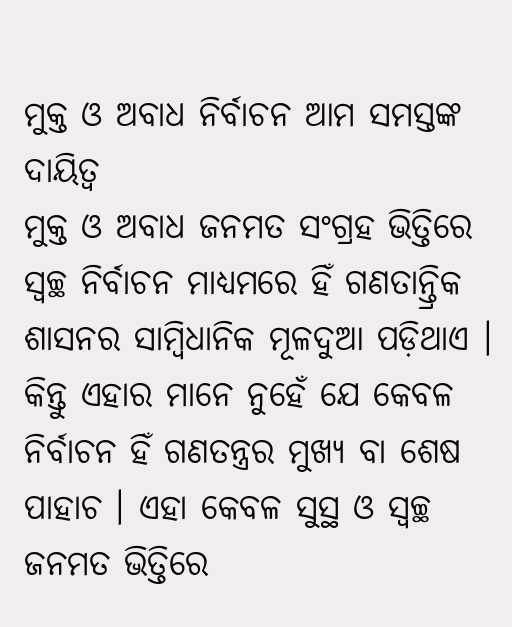ମୁକ୍ତ ଓ ଅବାଧ ନିର୍ବାଚନ ଆମ ସମସ୍ତଙ୍କ ଦାୟିତ୍ୱ
ମୁକ୍ତ ଓ ଅବାଧ ଜନମତ ସଂଗ୍ରହ ଭିତ୍ତିରେ ସ୍ୱଚ୍ଛ ନିର୍ବାଚନ ମାଧ୍ୟମରେ ହିଁ ଗଣତାନ୍ତ୍ରିକ ଶାସନର ସାମ୍ବିଧାନିକ ମୂଳଦୁଆ ପଡ଼ିଥାଏ । କିନ୍ତୁ ଏହାର ମାନେ ନୁହେଁ ଯେ କେବଳ ନିର୍ବାଚନ ହିଁ ଗଣତନ୍ତ୍ରର ମୁଖ୍ୟ ବା ଶେଷ ପାହାଚ । ଏହା କେବଳ ସୁସ୍ଥ ଓ ସ୍ୱଚ୍ଛ ଜନମତ ଭିତ୍ତିରେ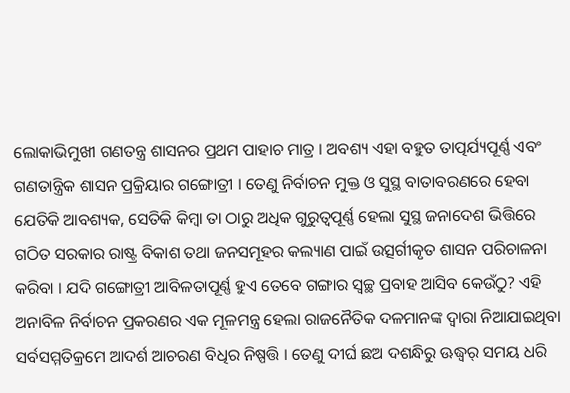ଲୋକାଭିମୁଖୀ ଗଣତନ୍ତ୍ର ଶାସନର ପ୍ରଥମ ପାହାଚ ମାତ୍ର । ଅବଶ୍ୟ ଏହା ବହୁତ ତାତ୍ପର୍ଯ୍ୟପୂର୍ଣ୍ଣ ଏବଂ ଗଣତାନ୍ତ୍ରିକ ଶାସନ ପ୍ରକ୍ରିୟାର ଗଙ୍ଗୋତ୍ରୀ । ତେଣୁ ନିର୍ବାଚନ ମୁକ୍ତ ଓ ସୁସ୍ଥ ବାତାବରଣରେ ହେବା ଯେତିକି ଆବଶ୍ୟକ, ସେତିକି କିମ୍ବା ତା ଠାରୁ ଅଧିକ ଗୁରୁତ୍ୱପୂର୍ଣ୍ଣ ହେଲା ସୁସ୍ଥ ଜନାଦେଶ ଭିତ୍ତିରେ ଗଠିତ ସରକାର ରାଷ୍ଟ୍ର ବିକାଶ ତଥା ଜନସମୂହର କଲ୍ୟାଣ ପାଇଁ ଉତ୍ସର୍ଗୀକୃତ ଶାସନ ପରିଚାଳନା କରିବା । ଯଦି ଗଙ୍ଗୋତ୍ରୀ ଆବିଳତାପୂର୍ଣ୍ଣ ହୁଏ ତେବେ ଗଙ୍ଗାର ସ୍ୱଚ୍ଛ ପ୍ରବାହ ଆସିବ କେଉଁଠୁ? ଏହି ଅନାବିଳ ନିର୍ବାଚନ ପ୍ରକରଣର ଏକ ମୂଳମନ୍ତ୍ର ହେଲା ରାଜନୈତିକ ଦଳମାନଙ୍କ ଦ୍ୱାରା ନିଆଯାଇଥିବା ସର୍ବସମ୍ମତିକ୍ରମେ ଆଦର୍ଶ ଆଚରଣ ବିଧିର ନିଷ୍ପତ୍ତି । ତେଣୁ ଦୀର୍ଘ ଛଅ ଦଶନ୍ଧିରୁ ଊଦ୍ଧ୍ୱର୍ ସମୟ ଧରି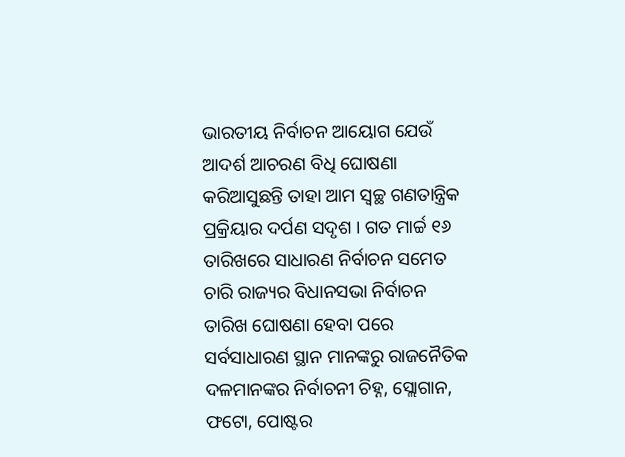ଭାରତୀୟ ନିର୍ବାଚନ ଆୟୋଗ ଯେଉଁ ଆଦର୍ଶ ଆଚରଣ ବିଧି ଘୋଷଣା କରିଆସୁଛନ୍ତି ତାହା ଆମ ସ୍ୱଚ୍ଛ ଗଣତାନ୍ତ୍ରିକ ପ୍ରକ୍ରିୟାର ଦର୍ପଣ ସଦୃଶ । ଗତ ମାର୍ଚ୍ଚ ୧୬ ତାରିଖରେ ସାଧାରଣ ନିର୍ବାଚନ ସମେତ ଚାରି ରାଜ୍ୟର ବିଧାନସଭା ନିର୍ବାଚନ ତାରିଖ ଘୋଷଣା ହେବା ପରେ ସର୍ବସାଧାରଣ ସ୍ଥାନ ମାନଙ୍କରୁ ରାଜନୈତିକ ଦଳମାନଙ୍କର ନିର୍ବାଚନୀ ଚିହ୍ନ, ସ୍ଲୋଗାନ, ଫଟୋ, ପୋଷ୍ଟର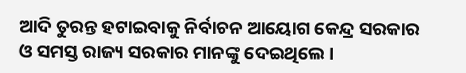ଆଦି ତୁରନ୍ତ ହଟାଇବାକୁ ନିର୍ବାଚନ ଆୟୋଗ କେନ୍ଦ୍ର ସରକାର ଓ ସମସ୍ତ ରାଜ୍ୟ ସରକାର ମାନଙ୍କୁ ଦେଇଥିଲେ ।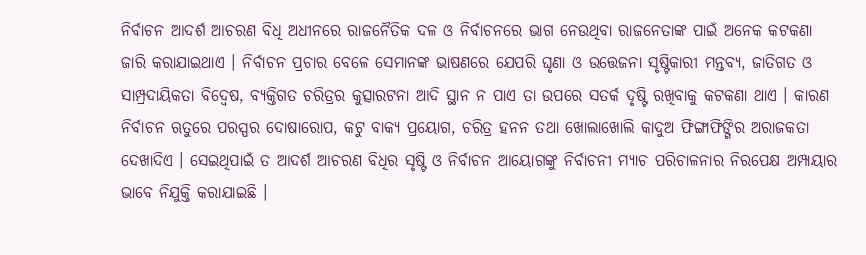ନିର୍ବାଚନ ଆଦର୍ଶ ଆଚରଣ ବିଧି ଅଧୀନରେ ରାଜନୈତିକ ଦଳ ଓ ନିର୍ବାଚନରେ ଭାଗ ନେଉଥିବା ରାଜନେତାଙ୍କ ପାଇଁ ଅନେକ କଟକଣା ଜାରି କରାଯାଇଥାଏ । ନିର୍ବାଚନ ପ୍ରଚାର ବେଳେ ସେମାନଙ୍କ ଭାଷଣରେ ଯେପରି ଘୃଣା ଓ ଉତ୍ତେଜନା ସୃଷ୍ଟିକାରୀ ମନ୍ତବ୍ୟ, ଜାତିଗତ ଓ ସାମ୍ପ୍ରଦାୟିକତା ବିଦ୍ୱେଷ, ବ୍ୟକ୍ତିଗତ ଚରିତ୍ରର କୁତ୍ସାରଟନା ଆଦି ସ୍ଥାନ ନ ପାଏ ତା ଉପରେ ସତର୍କ ଦୃଷ୍ଟି ରଖିବାକୁ କଟକଣା ଥାଏ । କାରଣ ନିର୍ବାଚନ ଋତୁରେ ପରସ୍ପର ଦୋଷାରୋପ, କଟୁ ବାକ୍ୟ ପ୍ରୟୋଗ, ଚରିତ୍ର ହନନ ତଥା ଖୋଲାଖୋଲି କାଦୁଅ ଫିଙ୍ଗାଫିଙ୍ଗିର ଅରାଜକତା ଦେଖାଦିଏ । ସେଇଥିପାଇଁ ତ ଆଦର୍ଶ ଆଚରଣ ବିଧିର ସୃଷ୍ଟି ଓ ନିର୍ବାଚନ ଆୟୋଗଙ୍କୁ ନିର୍ବାଚନୀ ମ୍ୟାଚ ପରିଚାଳନାର ନିରପେକ୍ଷ ଅମ୍ପାୟାର ଭାବେ ନିଯୁକ୍ତି କରାଯାଇଛି ।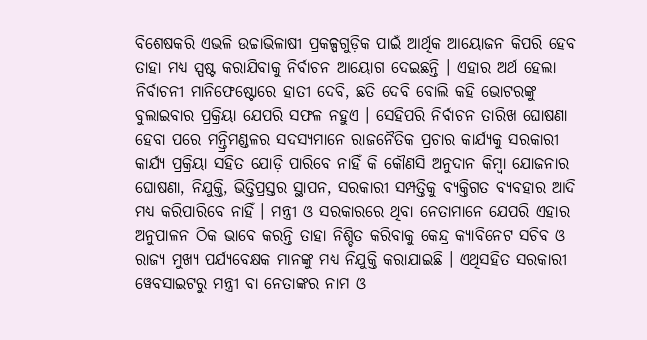ବିଶେଷକରି ଏଭଳି ଉଚ୍ଚାଭିଳାଷୀ ପ୍ରକଳ୍ପଗୁଡ଼ିକ ପାଇଁ ଆର୍ଥିକ ଆୟୋଜନ କିପରି ହେବ ତାହା ମଧ୍ୟ ସ୍ପଷ୍ଟ କରାଯିବାକୁ ନିର୍ବାଚନ ଆୟୋଗ ଦେଇଛନ୍ତି । ଏହାର ଅର୍ଥ ହେଲା ନିର୍ବାଚନୀ ମାନିଫେଷ୍ଟୋରେ ହାତୀ ଦେବି, ଛତି ଦେବି ବୋଲି କହି ଭୋଟରଙ୍କୁ ବୁଲାଇବାର ପ୍ରକ୍ରିୟା ଯେପରି ସଫଳ ନହୁଏ । ସେହିପରି ନିର୍ବାଚନ ତାରିଖ ଘୋଷଣା ହେବା ପରେ ମନ୍ତ୍ରିମଣ୍ଡଳର ସଦସ୍ୟମାନେ ରାଜନୈତିକ ପ୍ରଚାର କାର୍ଯ୍ୟକୁ ସରକାରୀ କାର୍ଯ୍ୟ ପ୍ରକ୍ରିୟା ସହିତ ଯୋଡ଼ି ପାରିବେ ନାହିଁ କି କୌଣସି ଅନୁଦାନ କିମ୍ବା ଯୋଜନାର ଘୋଷଣା, ନିଯୁକ୍ତି, ଭିତ୍ତିପ୍ରସ୍ତର ସ୍ଥାପନ, ସରକାରୀ ସମ୍ପତ୍ତିକୁ ବ୍ୟକ୍ତିଗତ ବ୍ୟବହାର ଆଦି ମଧ୍ୟ କରିପାରିବେ ନାହିଁ । ମନ୍ତ୍ରୀ ଓ ସରକାରରେ ଥିବା ନେତାମାନେ ଯେପରି ଏହାର ଅନୁପାଳନ ଠିକ ଭାବେ କରନ୍ତି ତାହା ନିଶ୍ଚିତ କରିବାକୁ କେନ୍ଦ୍ର କ୍ୟାବିନେଟ ସଚିବ ଓ ରାଜ୍ୟ ମୁଖ୍ୟ ପର୍ଯ୍ୟବେକ୍ଷକ ମାନଙ୍କୁ ମଧ୍ୟ ନିଯୁକ୍ତି କରାଯାଇଛି । ଏଥିସହିତ ସରକାରୀ ୱେବସାଇଟରୁ ମନ୍ତ୍ରୀ ବା ନେତାଙ୍କର ନାମ ଓ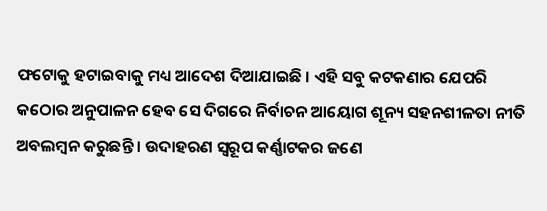ଫଟୋକୁ ହଟାଇବାକୁ ମଧ୍ୟ ଆଦେଶ ଦିଆଯାଇଛି । ଏହି ସବୁ କଟକଣାର ଯେପରି କଠୋର ଅନୁପାଳନ ହେବ ସେ ଦିଗରେ ନିର୍ବାଚନ ଆୟୋଗ ଶୂନ୍ୟ ସହନଶୀଳତା ନୀତି ଅବଲମ୍ବନ କରୁଛନ୍ତି । ଉଦାହରଣ ସ୍ୱରୂପ କର୍ଣ୍ଣାଟକର ଜଣେ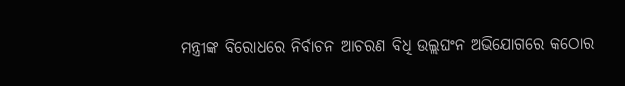ମନ୍ତ୍ରୀଙ୍କ ବିରୋଧରେ ନିର୍ବାଚନ ଆଚରଣ ବିଧି ଉଲ୍ଲଘଂନ ଅଭିଯୋଗରେ କଠୋର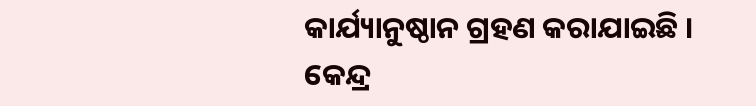କାର୍ଯ୍ୟାନୁଷ୍ଠାନ ଗ୍ରହଣ କରାଯାଇଛି । କେନ୍ଦ୍ର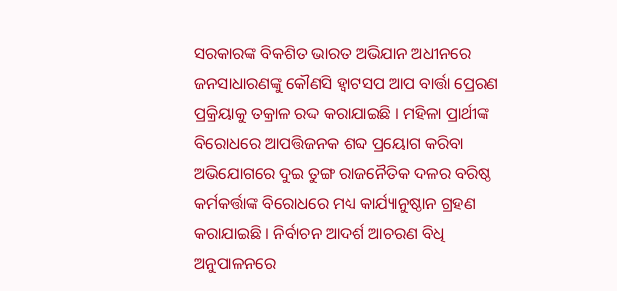ସରକାରଙ୍କ ବିକଶିତ ଭାରତ ଅଭିଯାନ ଅଧୀନରେ ଜନସାଧାରଣଙ୍କୁ କୌଣସି ହ୍ୱାଟସପ ଆପ ବାର୍ତ୍ତା ପ୍ରେରଣ ପ୍ରକ୍ରିୟାକୁ ତକ୍ରାଳ ରଦ୍ଦ କରାଯାଇଛି । ମହିଳା ପ୍ରାର୍ଥୀଙ୍କ ବିରୋଧରେ ଆପତ୍ତିଜନକ ଶବ୍ଦ ପ୍ରୟୋଗ କରିବା ଅଭିଯୋଗରେ ଦୁଇ ତୁଙ୍ଗ ରାଜନୈତିକ ଦଳର ବରିଷ୍ଠ କର୍ମକର୍ତ୍ତାଙ୍କ ବିରୋଧରେ ମଧ୍ୟ କାର୍ଯ୍ୟାନୁଷ୍ଠାନ ଗ୍ରହଣ କରାଯାଇଛି । ନିର୍ବାଚନ ଆଦର୍ଶ ଆଚରଣ ବିଧି ଅନୁପାଳନରେ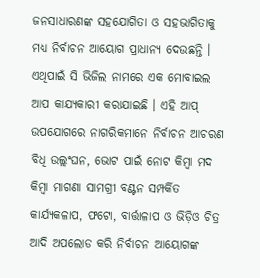ଜନସାଧାରଣଙ୍କ ସହଯୋଗିତା ଓ ସହଭାଗିତାକୁ ମଧ୍ୟ ନିର୍ବାଚନ ଆୟୋଗ ପ୍ରାଧାନ୍ୟ ଦେଉଛନ୍ତି । ଏଥିପାଇଁ ସି ଭିଜିଲ ନାମରେ ଏକ ମୋବାଇଲ ଆପ କାଯ୍ୟକାରୀ କରାଯାଇଛି । ଏହି ଆପ୍ ଉପଯୋଗରେ ନାଗରିକମାନେ ନିର୍ବାଚନ ଆଚରଣ ବିଧି ଉଲ୍ଲଂଘନ, ଭୋଟ ପାଇଁ ନୋଟ କିମ୍ବା ମଦ କିମ୍ବା ମାଗଣା ସାମଗ୍ରୀ ବଣ୍ଟନ ସମ୍ପର୍କିତ କାର୍ଯ୍ୟକଳାପ, ଫଟୋ, ବାର୍ତ୍ତାଳାପ ଓ ଭିଡ଼ିଓ ଚିତ୍ର ଆଦି ଅପଲୋଡ କରି ନିର୍ବାଚନ ଆୟୋଗଙ୍କ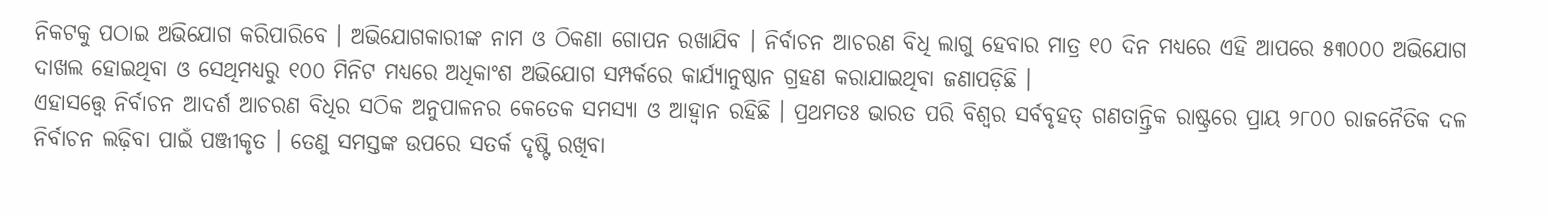ନିକଟକୁ ପଠାଇ ଅଭିଯୋଗ କରିପାରିବେ । ଅଭିଯୋଗକାରୀଙ୍କ ନାମ ଓ ଠିକଣା ଗୋପନ ରଖାଯିବ । ନିର୍ବାଚନ ଆଚରଣ ବିଧି ଲାଗୁ ହେବାର ମାତ୍ର ୧୦ ଦିନ ମଧ୍ୟରେ ଏହି ଆପରେ ୫୩୦୦୦ ଅଭିଯୋଗ ଦାଖଲ ହୋଇଥିବା ଓ ସେଥିମଧ୍ୟରୁ ୧୦୦ ମିନିଟ ମଧ୍ୟରେ ଅଧିକାଂଶ ଅଭିଯୋଗ ସମ୍ପର୍କରେ କାର୍ଯ୍ୟାନୁଷ୍ଠାନ ଗ୍ରହଣ କରାଯାଇଥିବା ଜଣାପଡ଼ିଛି ।
ଏହାସତ୍ତ୍ୱେ ନିର୍ବାଚନ ଆଦର୍ଶ ଆଚରଣ ବିଧିର ସଠିକ ଅନୁପାଳନର କେତେକ ସମସ୍ୟା ଓ ଆହ୍ୱାନ ରହିଛି । ପ୍ରଥମତଃ ଭାରତ ପରି ବିଶ୍ୱର ସର୍ବବୃହତ୍ ଗଣତାନ୍ତ୍ରିକ ରାଷ୍ଟ୍ରରେ ପ୍ରାୟ ୨୮୦୦ ରାଜନୈତିକ ଦଳ ନିର୍ବାଚନ ଲଢ଼ିବା ପାଇଁ ପଞ୍ଜୀକୃତ । ତେଣୁ ସମସ୍ତଙ୍କ ଉପରେ ସତର୍କ ଦୃଷ୍ଟି ରଖିବା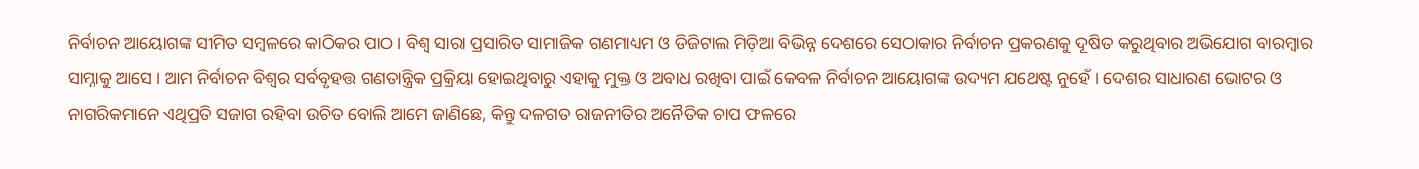ନିର୍ବାଚନ ଆୟୋଗଙ୍କ ସୀମିତ ସମ୍ବଳରେ କାଠିକର ପାଠ । ବିଶ୍ୱ ସାରା ପ୍ରସାରିତ ସାମାଜିକ ଗଣମାଧ୍ୟମ ଓ ଡିଜିଟାଲ ମିଡ଼ିଆ ବିଭିନ୍ନ ଦେଶରେ ସେଠାକାର ନିର୍ବାଚନ ପ୍ରକରଣକୁ ଦୂଷିତ କରୁଥିବାର ଅଭିଯୋଗ ବାରମ୍ବାର ସାମ୍ନାକୁ ଆସେ । ଆମ ନିର୍ବାଚନ ବିଶ୍ୱର ସର୍ବବୃହତ୍ତ ଗଣତାନ୍ତ୍ରିକ ପ୍ରକ୍ରିୟା ହୋଇଥିବାରୁ ଏହାକୁ ମୁକ୍ତ ଓ ଅବାଧ ରଖିବା ପାଇଁ କେବଳ ନିର୍ବାଚନ ଆୟୋଗଙ୍କ ଉଦ୍ୟମ ଯଥେଷ୍ଟ ନୁହେଁ । ଦେଶର ସାଧାରଣ ଭୋଟର ଓ ନାଗରିକମାନେ ଏଥିପ୍ରତି ସଜାଗ ରହିବା ଉଚିତ ବୋଲି ଆମେ ଜାଣିଛେ, କିନ୍ତୁ ଦଳଗତ ରାଜନୀତିର ଅନୈତିକ ଚାପ ଫଳରେ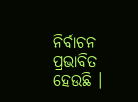ନିର୍ବାଚନ ପ୍ରଭାବିତ ହେଉଛି ।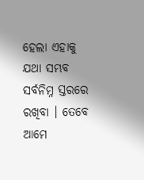ହେଲା ଏହାକୁ ଯଥା ସମ୍ଭବ ସର୍ବନିମ୍ନ ସ୍ତରରେ ରଖିବା । ତେବେ ଆମେ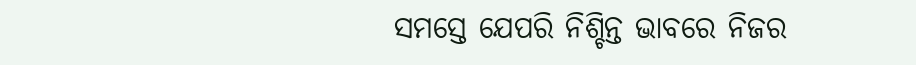ସମସ୍ତେ ଯେପରି ନିଶ୍ଚିନ୍ତ ଭାବରେ ନିଜର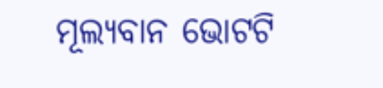ମୂଲ୍ୟବାନ ଭୋଟଟି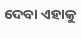ଦେବା ଏହାକୁ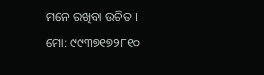ମନେ ରଖିବା ଉଚିତ ।
ମୋ: ୯୯୩୭୧୭୨୮୧୦